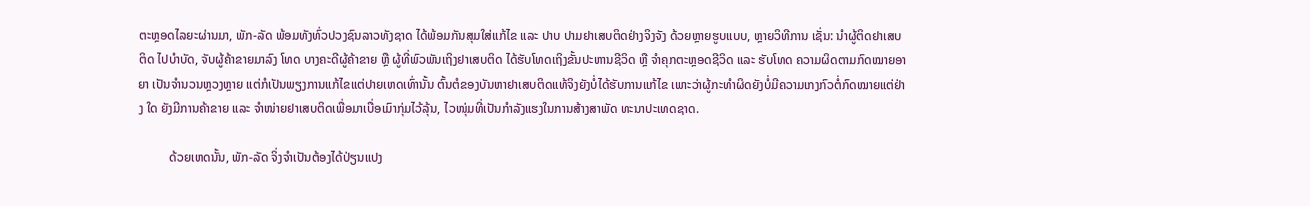ຕະຫຼອດໄລຍະຜ່ານມາ, ພັກ-ລັດ ພ້ອມທັງທົ່ວປວງຊົນລາວທັງຊາດ ໄດ້ພ້ອມກັນສຸມໃສ່ແກ້ໄຂ ແລະ ປາບ ປາມຢາເສບຕິດຢ່າງຈິງຈັງ ດ້ວຍຫຼາຍຮູບແບບ, ຫຼາຍວິທີການ ເຊັ່ນ: ນຳຜູ້ຕິດຢາເສບຕິດ ໄປບຳບັດ, ຈັບຜູ້ຄ້າຂາຍມາລົງ ໂທດ ບາງຄະດີຜູ້ຄ້າຂາຍ ຫຼື ຜູ້ທີ່ພົວພັນເຖິງຢາເສບຕິດ ໄດ້ຮັບໂທດເຖິງຂັ້ນປະຫານຊີວິດ ຫຼື ຈຳຄຸກຕະຫຼອດຊີວິດ ແລະ ຮັບໂທດ ຄວາມຜິດຕາມກົດໝາຍອາຍາ ເປັນຈຳນວນຫຼວງຫຼາຍ ແຕ່ກໍເປັນພຽງການແກ້ໄຂແຕ່ປາຍເຫດເທົ່ານັ້ນ ຕົ້ນຕໍຂອງບັນຫາຢາເສບຕິດແທ້ຈິງຍັງບໍ່ໄດ້ຮັບການແກ້ໄຂ ເພາະວ່າຜູ້ກະທຳຜິດຍັງບໍ່ມີຄວາມເກງກົວຕໍ່ກົດໝາຍແຕ່ຢ່າງ ໃດ ຍັງມີການຄ້າຂາຍ ແລະ ຈຳໜ່າຍຢາເສບຕິດເພື່ອມາເບື່ອເມົາກຸ່ມໄວ້ລຸ້ນ, ໄວໜຸ່ມທີ່ເປັນກຳລັງແຮງໃນການສ້າງສາພັດ ທະນາປະເທດຊາດ.

          ດ້ວຍເຫດນັ້ນ, ພັກ-ລັດ ຈິ່ງຈຳເປັນຕ້ອງໄດ້ປ່ຽນແປງ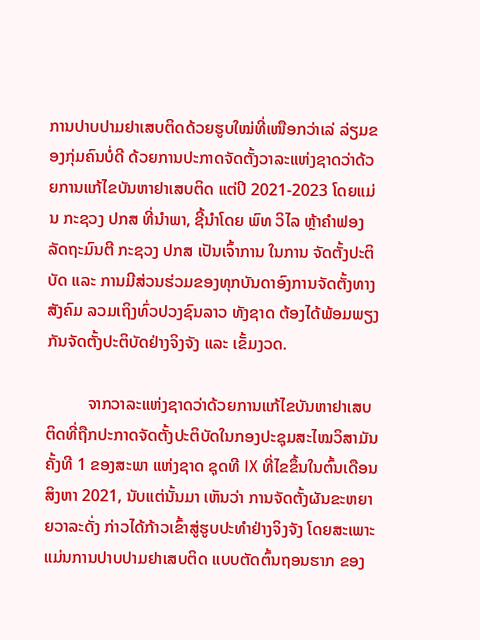ການປາບປາມຢາເສບຕິດດ້ວຍຮູບໃໝ່ທີ່ເໜືອກວ່າເລ່ ລ່ຽມຂອງກຸ່ມຄົນບໍ່ດີ ດ້ວຍການປະກາດຈັດຕັ້ງວາລະແຫ່ງຊາດວ່າດ້ວຍການແກ້ໄຂບັນຫາຢາເສບຕິດ ແຕ່ປິ 2021-2023 ໂດຍແມ່ນ ກະຊວງ ປກສ ທີ່ນຳພາ, ຊີ້ນຳໂດຍ ພົທ ວິໄລ ຫຼ້າຄຳຟອງ ລັດຖະມົນຕີ ກະຊວງ ປກສ ເປັນເຈົ້າການ ໃນການ ຈັດຕັ້ງປະຕິບັດ ແລະ ການມີສ່ວນຮ່ວມຂອງທຸກບັນດາອົງການຈັດຕັ້ງທາງສັງຄົມ ລວມເຖິງທົ່ວປວງຊົນລາວ ທັງຊາດ ຕ້ອງໄດ້ພ້ອມພຽງກັນຈັດຕັ້ງປະຕິບັດຢ່າງຈິງຈັງ ແລະ ເຂັ້ມງວດ.

          ຈາກວາລະແຫ່ງຊາດວ່າດ້ວຍການແກ້ໄຂບັນຫາຢາເສບຕິດທີ່ຖືກປະກາດຈັດຕັ້ງປະຕິບັດໃນກອງປະຊຸມສະໄໝວິສາມັນ ຄັ້ງທີ 1 ຂອງສະພາ ແຫ່ງຊາດ ຊຸດທີ IX ທີ່ໄຂຂຶ້ນໃນຕົ້ນເດືອນສິງຫາ 2021, ນັບແຕ່ນັ້ນມາ ເຫັນວ່າ ການຈັດຕັ້ງຜັນຂະຫຍາຍວາລະດັ່ງ ກ່າວໄດ້ກ້າວເຂົ້າສູ່ຮູບປະທຳຢ່າງຈິງຈັງ ໂດຍສະເພາະແມ່ນການປາບປາມຢາເສບຕິດ ແບບຕັດຕົ້ນຖອນຮາກ ຂອງ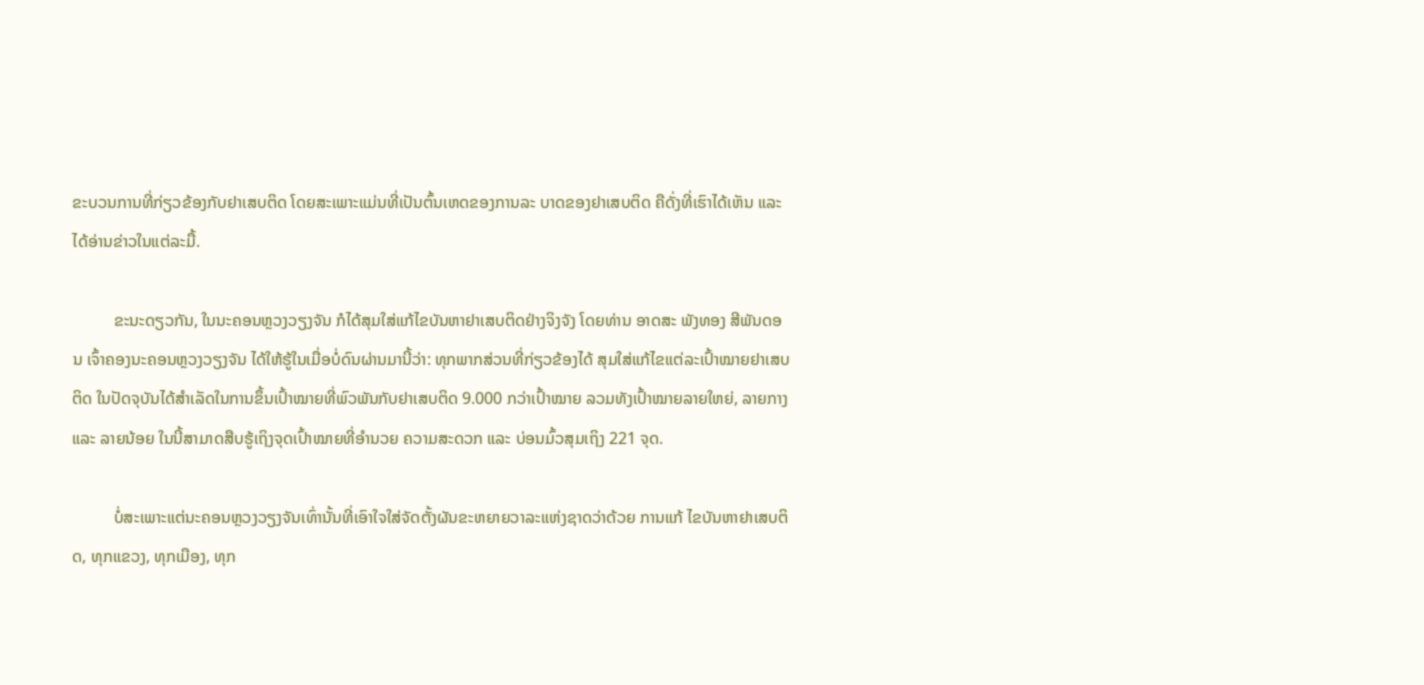ຂະບວນການທີ່ກ່ຽວຂ້ອງກັບຢາເສບຕິດ ໂດຍສະເພາະແມ່ນທີ່ເປັນຕົ້ນເຫດຂອງການລະ ບາດຂອງຢາເສບຕິດ ຄືດັ່ງທີ່ເຮົາໄດ້ເຫັນ ແລະ ໄດ້ອ່ານຂ່າວໃນແຕ່ລະມື້.

          ຂະນະດຽວກັນ, ໃນນະຄອນຫຼວງວຽງຈັນ ກໍໄດ້ສຸມໃສ່ແກ້ໄຂບັນຫາຢາເສບຕິດຢ່າງຈິງຈັງ ໂດຍທ່ານ ອາດສະ ພັງທອງ ສີພັນດອນ ເຈົ້າຄອງນະຄອນຫຼວງວຽງຈັນ ໄດ້ໃຫ້ຮູ້ໃນເມື່ອບໍ່ດົນຜ່ານມານີ້ວ່າ: ທຸກພາກສ່ວນທີ່ກ່ຽວຂ້ອງໄດ້ ສຸມໃສ່ແກ້ໄຂແຕ່ລະເປົ້າໝາຍຢາເສບຕິດ ໃນປັດຈຸບັນໄດ້ສຳເລັດໃນການຂຶ້ນເປົ້າໝາຍທີ່ພົວພັນກັບຢາເສບຕິດ 9.000 ກວ່າເປົ້າໝາຍ ລວມທັງເປົ້າໝາຍລາຍໃຫຍ່, ລາຍກາງ ແລະ ລາຍນ້ອຍ ໃນນີ້ສາມາດສືບຮູ້ເຖິງຈຸດເປົ້າໝາຍທີ່ອຳນວຍ ຄວາມສະດວກ ແລະ ບ່ອນມົ້ວສຸມເຖິງ 221 ຈຸດ.

          ບໍ່ສະເພາະແຕ່ນະຄອນຫຼວງວຽງຈັນເທົ່ານັ້ນທີ່ເອົາໃຈໃສ່ຈັດຕັ້ງຜັນຂະຫຍາຍວາລະແຫ່ງຊາດວ່າດ້ວຍ ການແກ້ ໄຂບັນຫາຢາເສບຕິດ, ທຸກແຂວງ, ທຸກເມືອງ, ທຸກ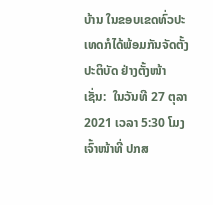ບ້ານ ໃນຂອບເຂດທົ່ວປະເທດກໍໄດ້ພ້ອມກັນຈັດຕັ້ງປະຕິບັດ ຢ່າງຕັ້ງໜ້າ ເຊັ່ນ:  ໃນວັນທີ 27 ຕຸລາ 2021 ເວລາ 5:30 ໂມງ ເຈົ້າໜ້າທີ່ ປກສ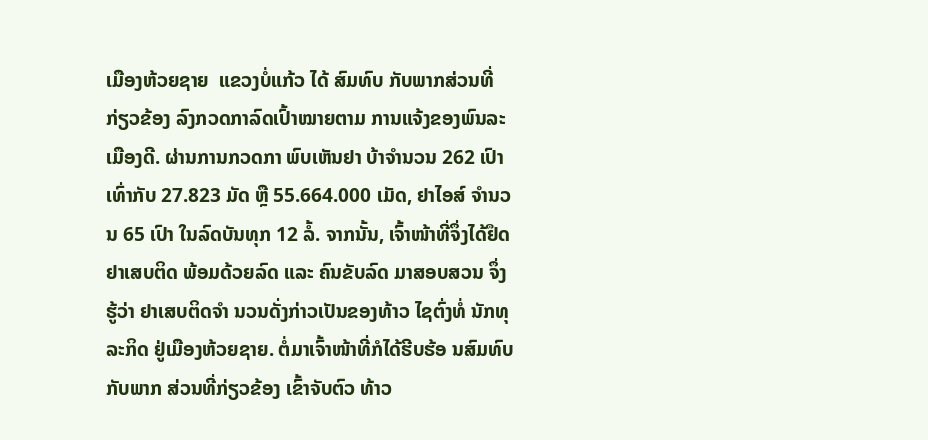ເມືອງຫ້ວຍຊາຍ  ແຂວງບໍ່ແກ້ວ ໄດ້ ສົມທົບ ກັບພາກສ່ວນທີ່ກ່ຽວຂ້ອງ ລົງກວດກາລົດເປົ້າໝາຍຕາມ ການແຈ້ງຂອງພົນລະເມືອງດີ. ຜ່ານການກວດກາ ພົບເຫັນຢາ ບ້າຈຳນວນ 262 ເປົາ ເທົ່າກັບ 27.823 ມັດ ຫຼື 55.664.000 ເມັດ, ຢາໄອສ໌ ຈຳນວນ 65 ເປົາ ໃນລົດບັນທຸກ 12 ລໍ້. ຈາກນັ້ນ, ເຈົ້າໜ້າທີ່ຈຶ່ງໄດ້ຢຶດຢາເສບຕິດ ພ້ອມດ້ວຍລົດ ແລະ ຄົນຂັບລົດ ມາສອບສວນ ຈຶ່ງຮູ້ວ່າ ຢາເສບຕິດຈຳ ນວນດັ່ງກ່າວເປັນຂອງທ້າວ ໄຊຕົ່ງທໍ່ ນັກທຸລະກິດ ຢູ່ເມືອງຫ້ວຍຊາຍ. ຕໍ່ມາເຈົ້າໜ້າທີ່ກໍໄດ້ຮີບຮ້ອ ນສົມທົບກັບພາກ ສ່ວນທີ່ກ່ຽວຂ້ອງ ເຂົ້າຈັບຕົວ ທ້າວ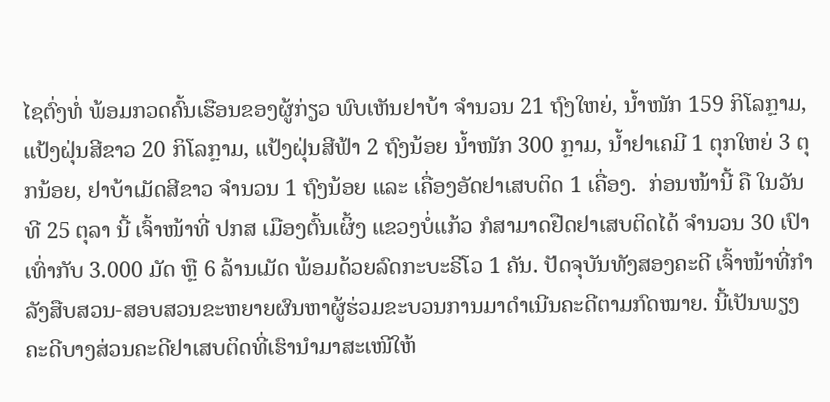ໄຊຕົ່ງທໍ່ ພ້ອມກວດຄົ້ນເຮືອນຂອງຜູ້ກ່ຽວ ພົບເຫັນຢາບ້າ ຈຳນວນ 21 ຖົງໃຫຍ່, ນໍ້າໜັກ 159 ກິໂລກຼາມ, ແປ້ງຝຸ່ນສີຂາວ 20 ກິໂລກຼາມ, ແປ້ງຝຸ່ນສີຟ້າ 2 ຖົງນ້ອຍ ນໍ້າໜັກ 300 ກຼາມ, ນໍ້າຢາເຄມີ 1 ຕຸກໃຫຍ່ 3 ຕຸກນ້ອຍ, ຢາບ້າເມັດສີຂາວ ຈຳນວນ 1 ຖົງນ້ອຍ ແລະ ເຄື່ອງອັດຢາເສບຕິດ 1 ເຄື່ອງ.  ກ່ອນໜ້ານີ້ ຄື ໃນວັນທີ 25 ຕຸລາ ນີ້ ເຈົ້າໜ້າທີ່ ປກສ ເມືອງຕົ້ນເຜິ້ງ ແຂວງບໍ່ແກ້ວ ກໍສາມາດຢືດຢາເສບຕິດໄດ້ ຈຳນວນ 30 ເປົາ ເທົ່າກັບ 3.000 ມັດ ຫຼື 6 ລ້ານເມັດ ພ້ອມດ້ວຍລົດກະບະຣີໂວ 1 ຄັນ. ປັດຈຸບັນທັງສອງຄະດີ ເຈົ້າໜ້າທີ່ກຳລັງສືບສວນ-ສອບສວນຂະຫຍາຍຜົນຫາຜູ້ຮ່ວມຂະບວນການມາດຳເນີນຄະດີຕາມກົດໝາຍ. ນີ້ເປັນພຽງ ຄະດີບາງສ່ວນຄະດີຢາເສບຕິດທີ່ເຮົານຳມາສະເໜີໃຫ້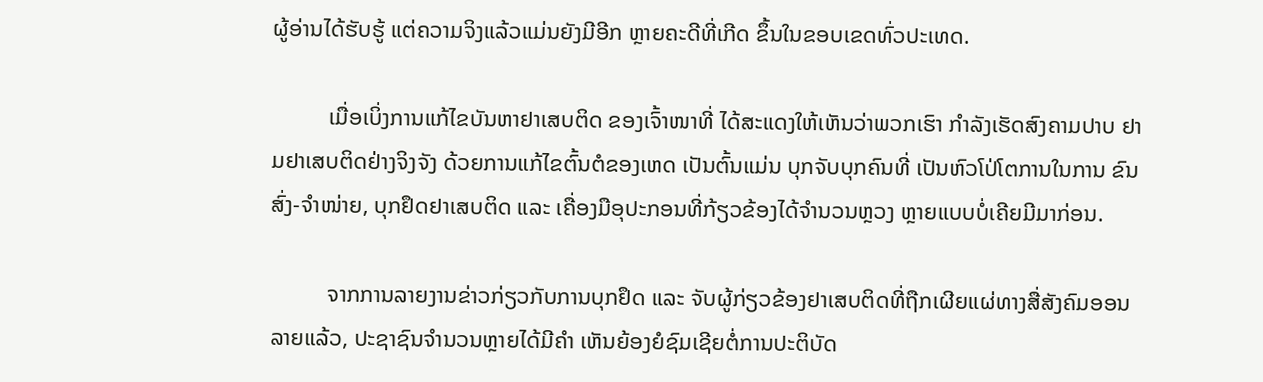ຜູ້ອ່ານໄດ້ຮັບຮູ້ ແຕ່ຄວາມຈິງແລ້ວແມ່ນຍັງມີອີກ ຫຼາຍຄະດີທີ່ເກີດ ຂຶ້ນໃນຂອບເຂດທົ່ວປະເທດ.

          ເມື່ອເບິ່ງການແກ້ໄຂບັນຫາຢາເສບຕິດ ຂອງເຈົ້າໜາທີ່ ໄດ້ສະແດງໃຫ້ເຫັນວ່າພວກເຮົາ ກຳລັງເຮັດສົງຄາມປາບ ຢາມຢາເສບຕິດຢ່າງຈິງຈັງ ດ້ວຍການແກ້ໄຂຕົ້ນຕໍຂອງເຫດ ເປັນຕົ້ນແມ່ນ ບຸກຈັບບຸກຄົນທີ່ ເປັນຫົວໂປ່ໂຕການໃນການ ຂົນສົ່ງ-ຈຳໜ່າຍ, ບຸກຢຶດຢາເສບຕິດ ແລະ ເຄື່ອງມືອຸປະກອນທີ່ກ້ຽວຂ້ອງໄດ້ຈຳນວນຫຼວງ ຫຼາຍແບບບໍ່ເຄີຍມີມາກ່ອນ.

          ຈາກການລາຍງານຂ່າວກ່ຽວກັບການບຸກຢຶດ ແລະ ຈັບຜູ້ກ່ຽວຂ້ອງຢາເສບຕິດທີ່ຖືກເຜີຍແຜ່ທາງສື່ສັງຄົມອອນ ລາຍແລ້ວ, ປະຊາຊົນຈຳນວນຫຼາຍໄດ້ມີຄຳ ເຫັນຍ້ອງຍໍຊົມເຊີຍຕໍ່ການປະຕິບັດ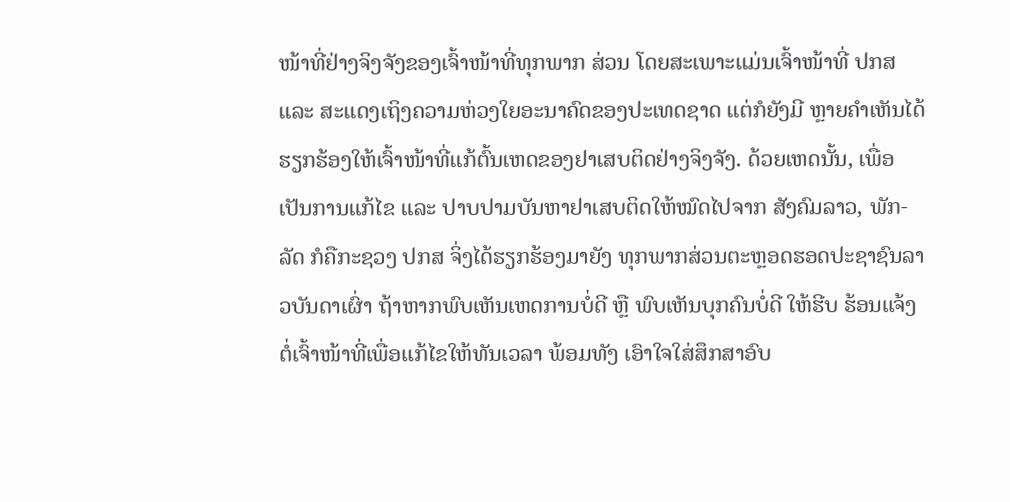ໜ້າທີ່ຢ່າງຈິງຈັງຂອງເຈົ້າໜ້າທີ່ທຸກພາກ ສ່ວນ ໂດຍສະເພາະແມ່ນເຈົ້າໜ້າທີ່ ປກສ ແລະ ສະແດງເຖິງຄວາມຫ່ວງໃຍອະນາຄົດຂອງປະເທດຊາດ ແຕ່ກໍຍັງມີ ຫຼາຍຄຳເຫັນໄດ້ຮຽກຮ້ອງໃຫ້ເຈົ້າໜ້າທີ່ແກ້ຕົ້ນເຫດຂອງຢາເສບຕິດຢ່າງຈິງຈັງ. ດ້ວຍເຫດນັ້ນ, ເພື່ອເປັນການແກ້ໄຂ ແລະ ປາບປາມບັນຫາຢາເສບຕິດໃຫ້ໝົດໄປຈາກ ສັງຄົມລາວ, ພັກ-ລັດ ກໍຄືກະຊວງ ປກສ ຈິ່ງໄດ້ຮຽກຮ້ອງມາຍັງ ທຸກພາກສ່ວນຕະຫຼອດຮອດປະຊາຊົນລາວບັນດາເຜົ່າ ຖ້າຫາກພົບເຫັນເຫດການບໍ່ດີ ຫຼື ພົບເຫັນບຸກຄົນບໍ່ດີ ໃຫ້ຮີບ ຮ້ອນແຈ້ງຕໍ່ເຈົ້າໜ້າທີ່ເພື່ອແກ້ໄຂໃຫ້ທັນເວລາ ພ້ອມທັງ ເອົາໃຈໃສ່ສຶກສາອົບ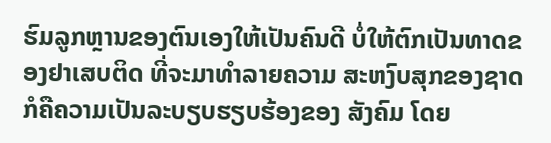ຮົມລູກຫຼານຂອງຕົນເອງໃຫ້ເປັນຄົນດີ ບໍ່ໃຫ້ຕົກເປັນທາດຂອງຢາເສບຕິດ ທີ່ຈະມາທຳລາຍຄວາມ ສະຫງົບສຸກຂອງຊາດ ກໍຄືຄວາມເປັນລະບຽບຮຽບຮ້ອງຂອງ ສັງຄົມ ໂດຍ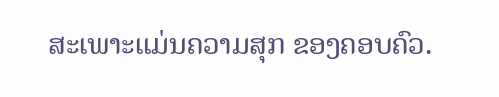ສະເພາະແມ່ນຄວາມສຸກ ຂອງຄອບຄົວ.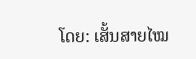ໂດຍ: ເສັ້ນສາຍໄໝ